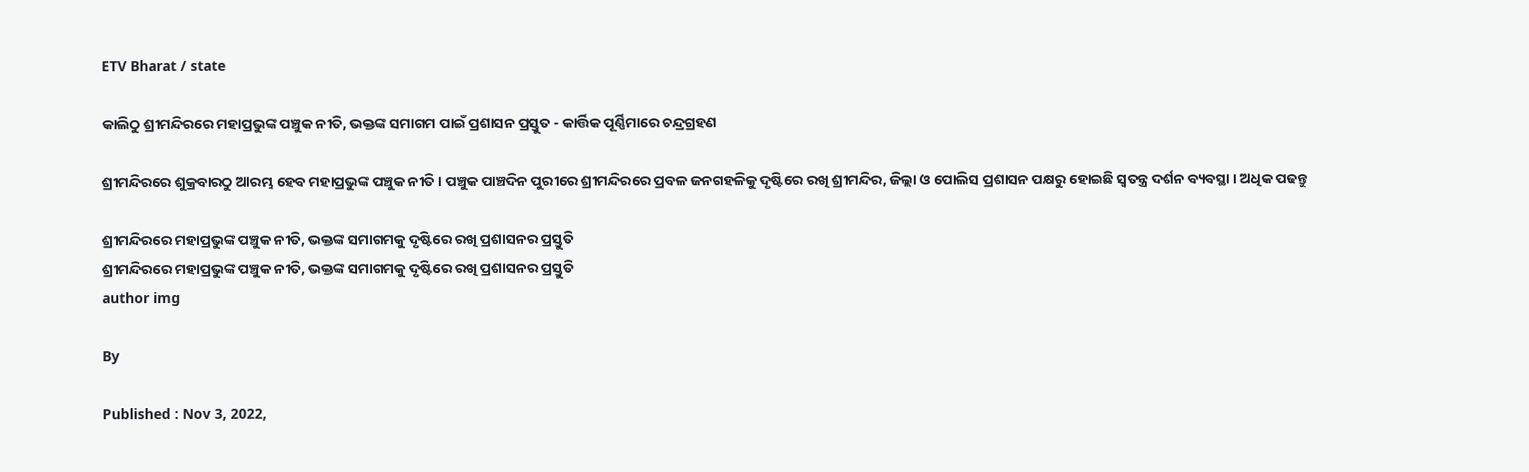ETV Bharat / state

କାଲିଠୁ ଶ୍ରୀମନ୍ଦିରରେ ମହାପ୍ରଭୁଙ୍କ ପଞ୍ଚୁକ ନୀତି, ଭକ୍ତଙ୍କ ସମାଗମ ପାଇଁ ପ୍ରଶାସନ ପ୍ରସ୍ତୁତ - କାର୍ତ୍ତିକ ପୂର୍ଣ୍ଣିମାରେ ଚନ୍ଦ୍ରଗ୍ରହଣ

ଶ୍ରୀମନ୍ଦିରରେ ଶୁକ୍ରବାରଠୁ ଆରମ୍ଭ ହେବ ମହାପ୍ରଭୁଙ୍କ ପଞ୍ଚୁକ ନୀତି । ପଞ୍ଚୁକ ପାଞ୍ଚଦିନ ପୁରୀରେ ଶ୍ରୀମନ୍ଦିରରେ ପ୍ରବଳ ଜନଗହଳିକୁ ଦୃଷ୍ଟିରେ ରଖି ଶ୍ରୀମନ୍ଦିର, ଜିଲ୍ଲା ଓ ପୋଲିସ ପ୍ରଶାସନ ପକ୍ଷରୁ ହୋଇଛି ସ୍ବତନ୍ତ୍ର ଦର୍ଶନ ବ୍ୟବସ୍ଥା । ଅଧିକ ପଢନ୍ତୁ

ଶ୍ରୀମନ୍ଦିରରେ ମହାପ୍ରଭୁଙ୍କ ପଞ୍ଚୁକ ନୀତି, ଭକ୍ତଙ୍କ ସମାଗମକୁ ଦୃଷ୍ଟିରେ ରଖି ପ୍ରଶାସନର ପ୍ରସ୍ତୁତି
ଶ୍ରୀମନ୍ଦିରରେ ମହାପ୍ରଭୁଙ୍କ ପଞ୍ଚୁକ ନୀତି, ଭକ୍ତଙ୍କ ସମାଗମକୁ ଦୃଷ୍ଟିରେ ରଖି ପ୍ରଶାସନର ପ୍ରସ୍ତୁତି
author img

By

Published : Nov 3, 2022,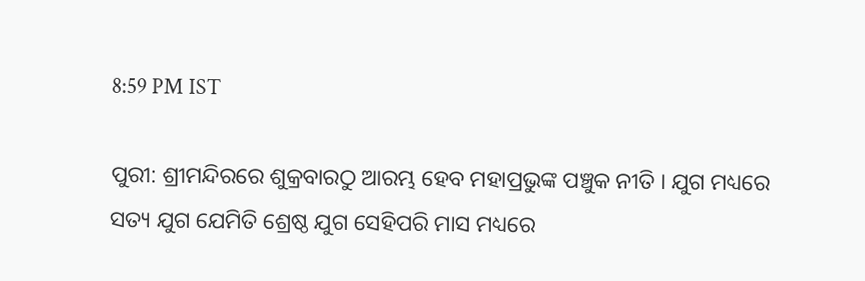8:59 PM IST

ପୁରୀ: ଶ୍ରୀମନ୍ଦିରରେ ଶୁକ୍ରବାରଠୁ ଆରମ୍ଭ ହେବ ମହାପ୍ରଭୁଙ୍କ ପଞ୍ଚୁକ ନୀତି । ଯୁଗ ମଧ୍ୟରେ ସତ୍ୟ ଯୁଗ ଯେମିତି ଶ୍ରେଷ୍ଠ ଯୁଗ ସେହିପରି ମାସ ମଧ୍ୟରେ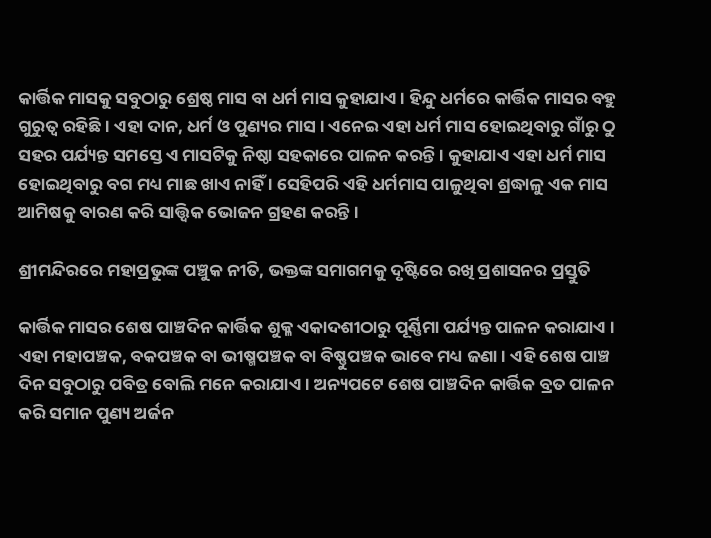କାର୍ତ୍ତିକ ମାସକୁ ସବୁଠାରୁ ଶ୍ରେଷ୍ଠ ମାସ ବା ଧର୍ମ ମାସ କୁହାଯାଏ । ହିନ୍ଦୁ ଧର୍ମରେ କାର୍ତ୍ତିକ ମାସର ବହୁ ଗୁରୁତ୍ବ ରହିଛି । ଏହା ଦାନ, ଧର୍ମ ଓ ପୁଣ୍ୟର ମାସ । ଏନେଇ ଏହା ଧର୍ମ ମାସ ହୋଇଥିବାରୁ ଗାଁରୁ ଠୁ ସହର ପର୍ଯ୍ୟନ୍ତ ସମସ୍ତେ ଏ ମାସଟିକୁ ନିଷ୍ଠା ସହକାରେ ପାଳନ କରନ୍ତି । କୁହାଯାଏ ଏହା ଧର୍ମ ମାସ ହୋଇଥିବାରୁ ବଗ ମଧ୍ୟ ମାଛ ଖାଏ ନାହିଁ । ସେହିପରି ଏହି ଧର୍ମମାସ ପାଳୁଥିବା ଶ୍ରଦ୍ଧାଳୁ ଏକ ମାସ ଆମିଷକୁ ବାରଣ କରି ସାତ୍ତ୍ବିକ ଭୋଜନ ଗ୍ରହଣ କରନ୍ତି ।

ଶ୍ରୀମନ୍ଦିରରେ ମହାପ୍ରଭୁଙ୍କ ପଞ୍ଚୁକ ନୀତି, ଭକ୍ତଙ୍କ ସମାଗମକୁ ଦୃଷ୍ଟିରେ ରଖି ପ୍ରଶାସନର ପ୍ରସ୍ତୁତି

କାର୍ତ୍ତିକ ମାସର ଶେଷ ପାଞ୍ଚଦିନ କାର୍ତ୍ତିକ ଶୁକ୍ଳ ଏକାଦଶୀଠାରୁ ପୂର୍ଣ୍ଣିମା ପର୍ଯ୍ୟନ୍ତ ପାଳନ କରାଯାଏ । ଏହା ମହାପଞ୍ଚକ, ବକପଞ୍ଚକ ବା ଭୀଷ୍ମପଞ୍ଚକ ବା ବିଷ୍ଣୁପଞ୍ଚକ ଭାବେ ମଧ୍ୟ ଜଣା । ଏହି ଶେଷ ପାଞ୍ଚ ଦିନ ସବୁଠାରୁ ପବିତ୍ର ବୋଲି ମନେ କରାଯାଏ । ଅନ୍ୟପଟେ ଶେଷ ପାଞ୍ଚଦିନ କାର୍ତ୍ତିକ ବ୍ରତ ପାଳନ କରି ସମାନ ପୁଣ୍ୟ ଅର୍ଜନ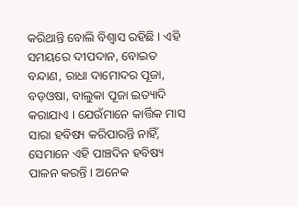କରିଥାନ୍ତି ବୋଲି ବିଶ୍ବାସ ରହିଛି । ଏହି ସମୟରେ ଦୀପଦାନ, ବୋଇତ ବନ୍ଦାଣ, ରାଧା ଦାମୋଦର ପୂଜା, ବଡ଼ଓଷା, ବାଲୁକା ପୂଜା ଇତ୍ୟାଦି କରାଯାଏ । ଯେଉଁମାନେ କାର୍ତ୍ତିକ ମାସ ସାରା ହବିଷ୍ୟ କରିପାରନ୍ତି ନାହିଁ, ସେମାନେ ଏହି ପାଞ୍ଚଦିନ ହବିଷ୍ୟ ପାଳନ କରନ୍ତି । ଅନେକ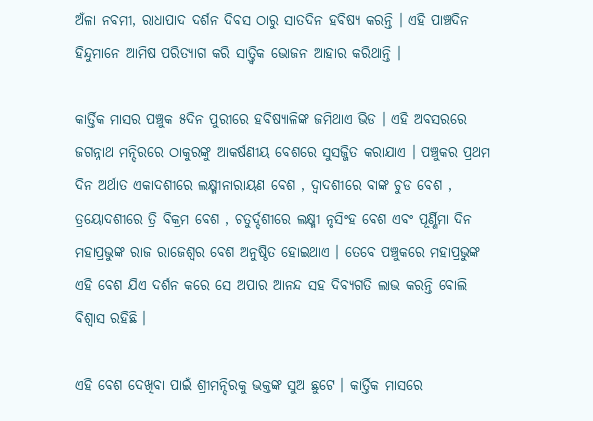ଅଁଳା ନବମୀ, ରାଧାପାଦ ଦର୍ଶନ ଦିବସ ଠାରୁ ସାତଦିନ ହବିଷ୍ୟ କରନ୍ତି । ଏହି ପାଞ୍ଚଦିନ ହିନ୍ଦୁମାନେ ଆମିଷ ପରିତ୍ୟାଗ କରି ସାତ୍ତ୍ବିକ ଭୋଜନ ଆହାର କରିଥାନ୍ତି ।

କାର୍ତ୍ତିକ ମାସର ପଞ୍ଚୁକ ୫ଦିନ ପୁରୀରେ ହବିଷ୍ୟାଳିଙ୍କ ଜମିଥାଏ ଭିଡ । ଏହି ଅବସରରେ ଜଗନ୍ନାଥ ମନ୍ଦିରରେ ଠାକୁରଙ୍କୁ ଆକର୍ଷଣୀୟ ବେଶରେ ସୁସଜ୍ଜିତ କରାଯାଏ । ପଞ୍ଚୁକର ପ୍ରଥମ ଦିନ ଅର୍ଥାତ ଏକାଦଶୀରେ ଲକ୍ଷ୍ମୀନାରାୟଣ ବେଶ , ଦ୍ଵାଦଶୀରେ ବାଙ୍କ ଚୁଡ ବେଶ , ତ୍ରୟୋଦଶୀରେ ତ୍ରି ବିକ୍ରମ ବେଶ , ଚତୁର୍ଦ୍ଦଶୀରେ ଲକ୍ଷ୍ମୀ ନୃସିଂହ ବେଶ ଏବଂ ପୂର୍ଣ୍ଣିମା ଦିନ ମହାପ୍ରଭୁଙ୍କ ରାଜ ରାଜେଶ୍ବର ବେଶ ଅନୁଷ୍ଠିତ ହୋଇଥାଏ । ତେବେ ପଞ୍ଚୁକରେ ମହାପ୍ରଭୁଙ୍କ ଏହି ବେଶ ଯିଏ ଦର୍ଶନ କରେ ସେ ଅପାର ଆନନ୍ଦ ସହ ଦିବ୍ୟଗତି ଲାଭ କରନ୍ତି ବୋଲି ବିଶ୍ବାସ ରହିଛି ।

ଏହି ବେଶ ଦେଖିବା ପାଇଁ ଶ୍ରୀମନ୍ଦିରକୁ ଭକ୍ତଙ୍କ ସୁଅ ଛୁଟେ । କାର୍ତ୍ତିକ ମାସରେ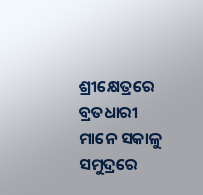ଶ୍ରୀକ୍ଷେତ୍ରରେ ବ୍ରତଧାରୀ ମାନେ ସକାଳୁ ସମୁଦ୍ରରେ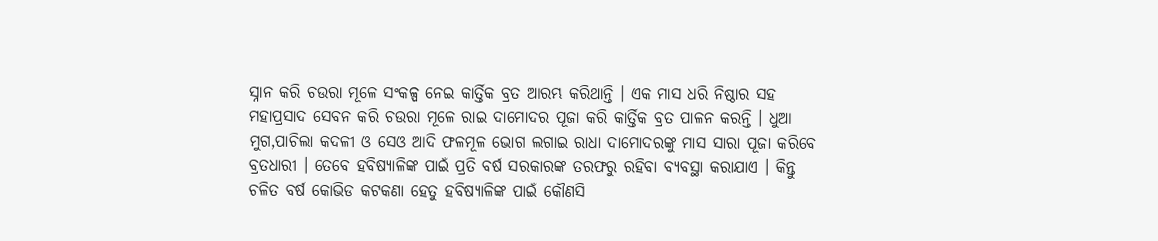ସ୍ନାନ କରି ଚଉରା ମୂଳେ ସଂକଳ୍ପ ନେଇ କାର୍ତ୍ତିକ ବ୍ରତ ଆରମ୍ଭ କରିଥାନ୍ତି । ଏକ ମାସ ଧରି ନିଷ୍ଠାର ସହ ମହାପ୍ରସାଦ ସେବନ କରି ଚଉରା ମୂଳେ ରାଇ ଦାମୋଦର ପୂଜା କରି କାର୍ତ୍ତିକ ବ୍ରତ ପାଳନ କରନ୍ତି । ଧୁଆ ମୁଗ,ପାଚିଲା କଦଳୀ ଓ ସେଓ ଆଦି ଫଳମୂଳ ଭୋଗ ଲଗାଇ ରାଧା ଦାମୋଦରଙ୍କୁ ମାସ ସାରା ପୂଜା କରିବେ ବ୍ରତଧାରୀ । ତେବେ ହବିଷ୍ୟାଳିଙ୍କ ପାଇଁ ପ୍ରତି ବର୍ଷ ସରକାରଙ୍କ ତରଫରୁ ରହିବା ବ୍ୟବସ୍ଥା କରାଯାଏ । କିନ୍ତୁ ଚଳିତ ବର୍ଷ କୋଭିଡ କଟକଣା ହେତୁ ହବିଷ୍ୟାଳିଙ୍କ ପାଇଁ କୌଣସି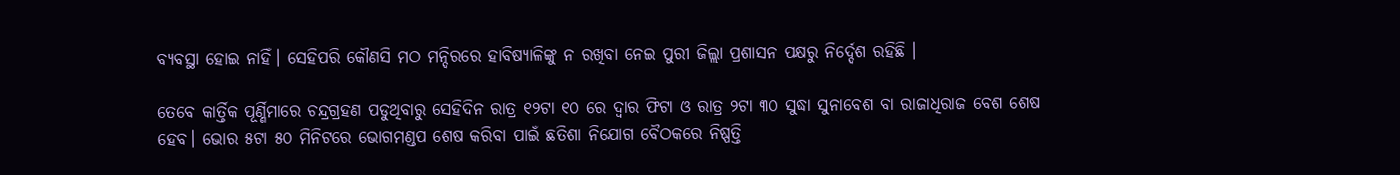ବ୍ୟବସ୍ଥା ହୋଇ ନାହିଁ। ସେହିପରି କୌଣସି ମଠ ମନ୍ଦିରରେ ହାବିଷ୍ୟାଳିଙ୍କୁ ନ ରଖିବା ନେଇ ପୁରୀ ଜିଲ୍ଲା ପ୍ରଶାସନ ପକ୍ଷରୁ ନିର୍ଦ୍ଦେଶ ରହିଛି ।

ତେବେ କାର୍ତ୍ତିକ ପୂର୍ଣ୍ଣିମାରେ ଚନ୍ଦ୍ରଗ୍ରହଣ ପଡୁଥିବାରୁ ସେହିଦିନ ରାତ୍ର ୧୨ଟା ୧୦ ରେ ଦ୍ବାର ଫିଟା ଓ ରାତ୍ର ୨ଟା ୩୦ ସୁଦ୍ଧା ସୁନାବେଶ ବା ରାଜାଧିରାଜ ବେଶ ଶେଷ ହେବ। ଭୋର ୫ଟା ୫୦ ମିନିଟରେ ଭୋଗମଣ୍ଡପ ଶେଷ କରିବା ପାଇଁ ଛତିଶା ନିଯୋଗ ବୈଠକରେ ନିଷ୍ପତ୍ତି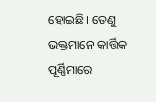ହୋଇଛି। ତେଣୁ ଭକ୍ତମାନେ କାର୍ତ୍ତିକ ପୂର୍ଣ୍ଣିମାରେ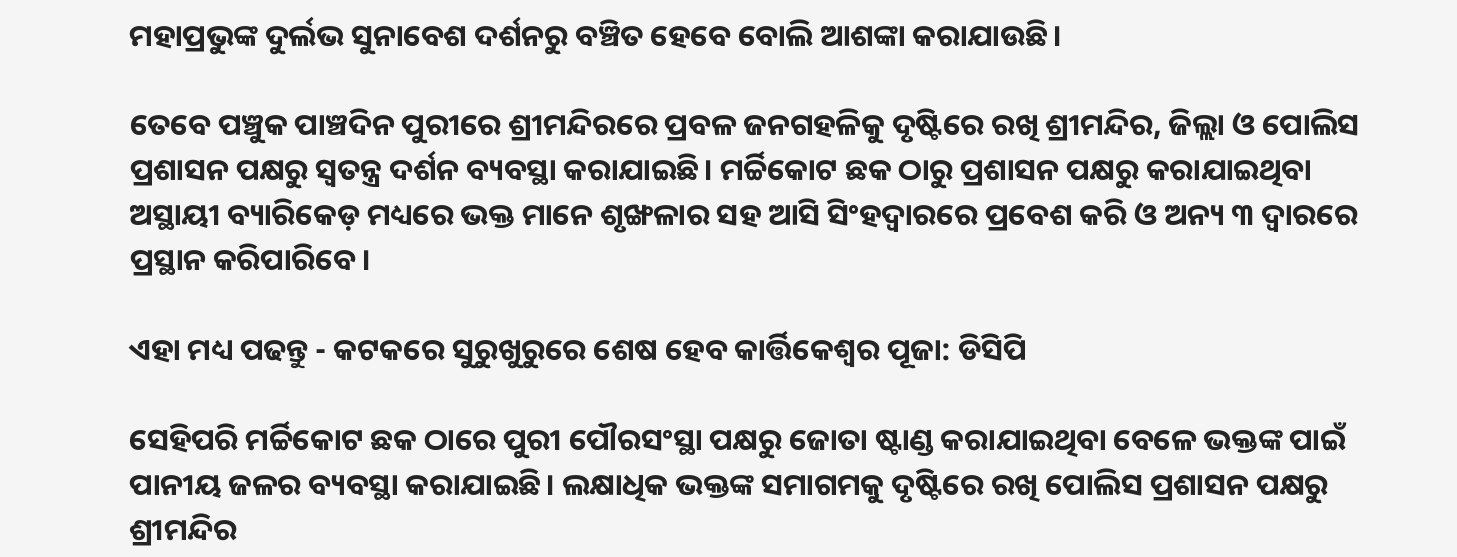ମହାପ୍ରଭୁଙ୍କ ଦୁର୍ଲଭ ସୁନାବେଶ ଦର୍ଶନରୁ ବଞ୍ଚିତ ହେବେ ବୋଲି ଆଶଙ୍କା କରାଯାଉଛି।

ତେବେ ପଞ୍ଚୁକ ପାଞ୍ଚଦିନ ପୁରୀରେ ଶ୍ରୀମନ୍ଦିରରେ ପ୍ରବଳ ଜନଗହଳିକୁ ଦୃଷ୍ଟିରେ ରଖି ଶ୍ରୀମନ୍ଦିର, ଜିଲ୍ଲା ଓ ପୋଲିସ ପ୍ରଶାସନ ପକ୍ଷରୁ ସ୍ବତନ୍ତ୍ର ଦର୍ଶନ ବ୍ୟବସ୍ଥା କରାଯାଇଛି। ମର୍ଚ୍ଚିକୋଟ ଛକ ଠାରୁ ପ୍ରଶାସନ ପକ୍ଷରୁ କରାଯାଇଥିବା ଅସ୍ଥାୟୀ ବ୍ୟାରିକେଡ଼ ମଧ୍ୟରେ ଭକ୍ତ ମାନେ ଶୃଙ୍ଖଳାର ସହ ଆସି ସିଂହଦ୍ବାରରେ ପ୍ରବେଶ କରି ଓ ଅନ୍ୟ ୩ ଦ୍ବାରରେ ପ୍ରସ୍ଥାନ କରିପାରିବେ।

ଏହା ମଧ୍ୟ ପଢନ୍ତୁ - କଟକରେ ସୁରୁଖୁରୁରେ ଶେଷ ହେବ କାର୍ତ୍ତିକେଶ୍ବର ପୂଜା: ଡିସିପି

ସେହିପରି ମର୍ଚ୍ଚିକୋଟ ଛକ ଠାରେ ପୁରୀ ପୌରସଂସ୍ଥା ପକ୍ଷରୁ ଜୋତା ଷ୍ଟାଣ୍ଡ କରାଯାଇଥିବା ବେଳେ ଭକ୍ତଙ୍କ ପାଇଁ ପାନୀୟ ଜଳର ବ୍ୟବସ୍ଥା କରାଯାଇଛି। ଲକ୍ଷାଧିକ ଭକ୍ତଙ୍କ ସମାଗମକୁ ଦୃଷ୍ଟିରେ ରଖି ପୋଲିସ ପ୍ରଶାସନ ପକ୍ଷରୁ ଶ୍ରୀମନ୍ଦିର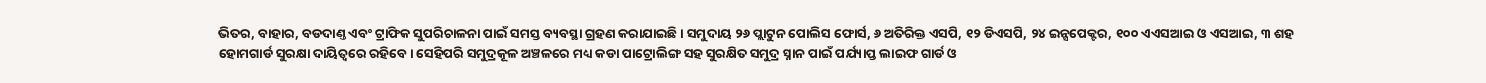ଭିତର, ବାହାର, ବଡଦାଣ୍ତ ଏବଂ ଟ୍ରାଫିକ ସୁପରିଚାଳନା ପାଇଁ ସମସ୍ତ ବ୍ୟବସ୍ଥା ଗ୍ରହଣ କରାଯାଇଛି। ସମୁଦାୟ ୨୬ ପ୍ଲାଟୁନ ପୋଲିସ ଫୋର୍ସ, ୬ ଅତିରିକ୍ତ ଏସପି, ୧୨ ଡିଏସପି, ୨୪ ଇନ୍ସପେକ୍ଟର, ୧୦୦ ଏଏସଆଇ ଓ ଏସଆଇ, ୩ ଶହ ହୋମଗାର୍ଡ ସୁରକ୍ଷା ଦାୟିତ୍ବରେ ରହିବେ। ସେହିପରି ସମୁଦ୍ରକୂଳ ଅଞ୍ଚଳରେ ମଧ୍ୟ କଡା ପାଟ୍ରୋଲିଙ୍ଗ ସହ ସୁରକ୍ଷିତ ସମୁଦ୍ର ସ୍ନାନ ପାଇଁ ପର୍ଯ୍ୟାପ୍ତ ଲାଇଫ ଗାର୍ଡ ଓ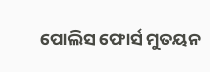ପୋଲିସ ଫୋର୍ସ ମୁତୟନ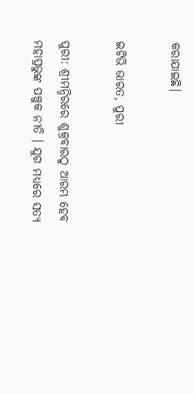କରାଯାଇଛି।

ଇଟିଭି ଭାରତ, ପୁରୀ

ପୁରୀ: ଶ୍ରୀମନ୍ଦିରରେ ଶୁକ୍ରବାରଠୁ ଆରମ୍ଭ ହେବ ମହାପ୍ରଭୁଙ୍କ ପଞ୍ଚୁକ ନୀତି । ଯୁଗ ମଧ୍ୟରେ ସତ୍ୟ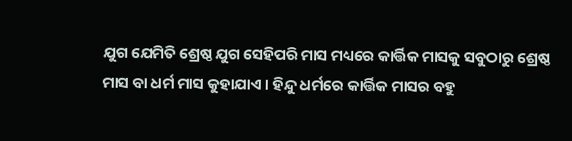ଯୁଗ ଯେମିତି ଶ୍ରେଷ୍ଠ ଯୁଗ ସେହିପରି ମାସ ମଧ୍ୟରେ କାର୍ତ୍ତିକ ମାସକୁ ସବୁଠାରୁ ଶ୍ରେଷ୍ଠ ମାସ ବା ଧର୍ମ ମାସ କୁହାଯାଏ । ହିନ୍ଦୁ ଧର୍ମରେ କାର୍ତ୍ତିକ ମାସର ବହୁ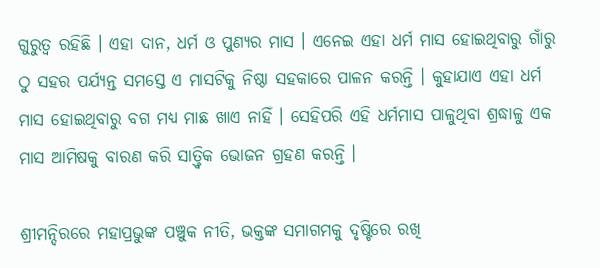ଗୁରୁତ୍ବ ରହିଛି । ଏହା ଦାନ, ଧର୍ମ ଓ ପୁଣ୍ୟର ମାସ । ଏନେଇ ଏହା ଧର୍ମ ମାସ ହୋଇଥିବାରୁ ଗାଁରୁ ଠୁ ସହର ପର୍ଯ୍ୟନ୍ତ ସମସ୍ତେ ଏ ମାସଟିକୁ ନିଷ୍ଠା ସହକାରେ ପାଳନ କରନ୍ତି । କୁହାଯାଏ ଏହା ଧର୍ମ ମାସ ହୋଇଥିବାରୁ ବଗ ମଧ୍ୟ ମାଛ ଖାଏ ନାହିଁ । ସେହିପରି ଏହି ଧର୍ମମାସ ପାଳୁଥିବା ଶ୍ରଦ୍ଧାଳୁ ଏକ ମାସ ଆମିଷକୁ ବାରଣ କରି ସାତ୍ତ୍ବିକ ଭୋଜନ ଗ୍ରହଣ କରନ୍ତି ।

ଶ୍ରୀମନ୍ଦିରରେ ମହାପ୍ରଭୁଙ୍କ ପଞ୍ଚୁକ ନୀତି, ଭକ୍ତଙ୍କ ସମାଗମକୁ ଦୃଷ୍ଟିରେ ରଖି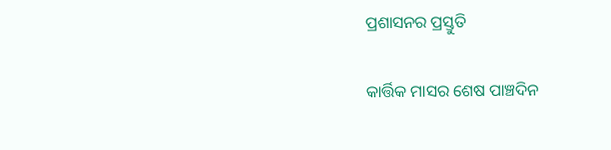ପ୍ରଶାସନର ପ୍ରସ୍ତୁତି

କାର୍ତ୍ତିକ ମାସର ଶେଷ ପାଞ୍ଚଦିନ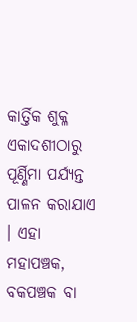କାର୍ତ୍ତିକ ଶୁକ୍ଳ ଏକାଦଶୀଠାରୁ ପୂର୍ଣ୍ଣିମା ପର୍ଯ୍ୟନ୍ତ ପାଳନ କରାଯାଏ । ଏହା ମହାପଞ୍ଚକ, ବକପଞ୍ଚକ ବା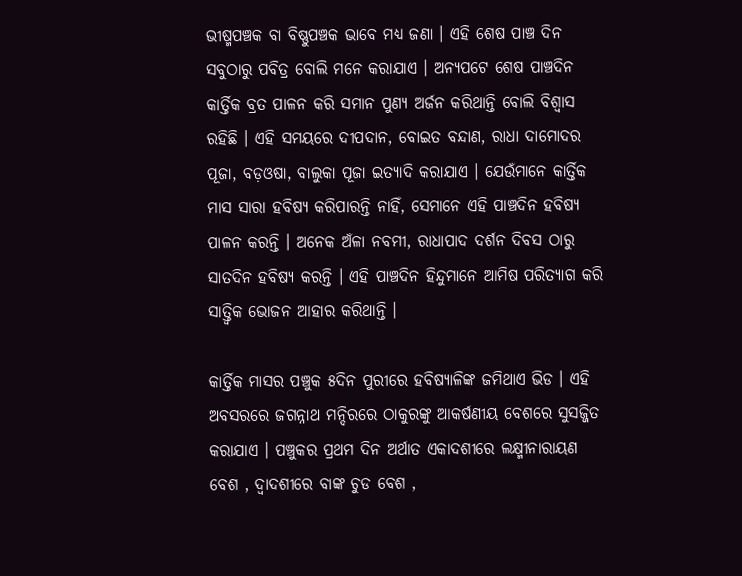ଭୀଷ୍ମପଞ୍ଚକ ବା ବିଷ୍ଣୁପଞ୍ଚକ ଭାବେ ମଧ୍ୟ ଜଣା । ଏହି ଶେଷ ପାଞ୍ଚ ଦିନ ସବୁଠାରୁ ପବିତ୍ର ବୋଲି ମନେ କରାଯାଏ । ଅନ୍ୟପଟେ ଶେଷ ପାଞ୍ଚଦିନ କାର୍ତ୍ତିକ ବ୍ରତ ପାଳନ କରି ସମାନ ପୁଣ୍ୟ ଅର୍ଜନ କରିଥାନ୍ତି ବୋଲି ବିଶ୍ବାସ ରହିଛି । ଏହି ସମୟରେ ଦୀପଦାନ, ବୋଇତ ବନ୍ଦାଣ, ରାଧା ଦାମୋଦର ପୂଜା, ବଡ଼ଓଷା, ବାଲୁକା ପୂଜା ଇତ୍ୟାଦି କରାଯାଏ । ଯେଉଁମାନେ କାର୍ତ୍ତିକ ମାସ ସାରା ହବିଷ୍ୟ କରିପାରନ୍ତି ନାହିଁ, ସେମାନେ ଏହି ପାଞ୍ଚଦିନ ହବିଷ୍ୟ ପାଳନ କରନ୍ତି । ଅନେକ ଅଁଳା ନବମୀ, ରାଧାପାଦ ଦର୍ଶନ ଦିବସ ଠାରୁ ସାତଦିନ ହବିଷ୍ୟ କରନ୍ତି । ଏହି ପାଞ୍ଚଦିନ ହିନ୍ଦୁମାନେ ଆମିଷ ପରିତ୍ୟାଗ କରି ସାତ୍ତ୍ବିକ ଭୋଜନ ଆହାର କରିଥାନ୍ତି ।

କାର୍ତ୍ତିକ ମାସର ପଞ୍ଚୁକ ୫ଦିନ ପୁରୀରେ ହବିଷ୍ୟାଳିଙ୍କ ଜମିଥାଏ ଭିଡ । ଏହି ଅବସରରେ ଜଗନ୍ନାଥ ମନ୍ଦିରରେ ଠାକୁରଙ୍କୁ ଆକର୍ଷଣୀୟ ବେଶରେ ସୁସଜ୍ଜିତ କରାଯାଏ । ପଞ୍ଚୁକର ପ୍ରଥମ ଦିନ ଅର୍ଥାତ ଏକାଦଶୀରେ ଲକ୍ଷ୍ମୀନାରାୟଣ ବେଶ , ଦ୍ଵାଦଶୀରେ ବାଙ୍କ ଚୁଡ ବେଶ ,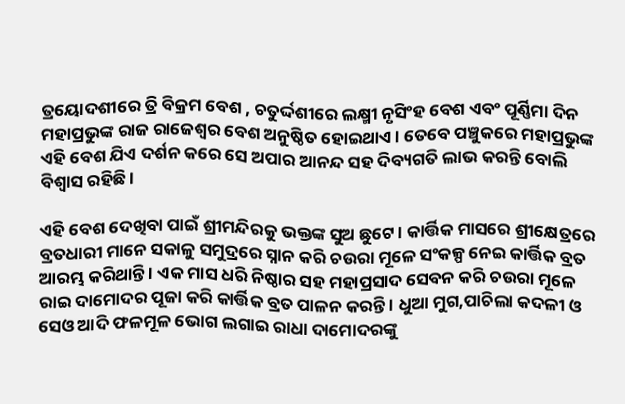ତ୍ରୟୋଦଶୀରେ ତ୍ରି ବିକ୍ରମ ବେଶ , ଚତୁର୍ଦ୍ଦଶୀରେ ଲକ୍ଷ୍ମୀ ନୃସିଂହ ବେଶ ଏବଂ ପୂର୍ଣ୍ଣିମା ଦିନ ମହାପ୍ରଭୁଙ୍କ ରାଜ ରାଜେଶ୍ବର ବେଶ ଅନୁଷ୍ଠିତ ହୋଇଥାଏ । ତେବେ ପଞ୍ଚୁକରେ ମହାପ୍ରଭୁଙ୍କ ଏହି ବେଶ ଯିଏ ଦର୍ଶନ କରେ ସେ ଅପାର ଆନନ୍ଦ ସହ ଦିବ୍ୟଗତି ଲାଭ କରନ୍ତି ବୋଲି ବିଶ୍ବାସ ରହିଛି ।

ଏହି ବେଶ ଦେଖିବା ପାଇଁ ଶ୍ରୀମନ୍ଦିରକୁ ଭକ୍ତଙ୍କ ସୁଅ ଛୁଟେ । କାର୍ତ୍ତିକ ମାସରେ ଶ୍ରୀକ୍ଷେତ୍ରରେ ବ୍ରତଧାରୀ ମାନେ ସକାଳୁ ସମୁଦ୍ରରେ ସ୍ନାନ କରି ଚଉରା ମୂଳେ ସଂକଳ୍ପ ନେଇ କାର୍ତ୍ତିକ ବ୍ରତ ଆରମ୍ଭ କରିଥାନ୍ତି । ଏକ ମାସ ଧରି ନିଷ୍ଠାର ସହ ମହାପ୍ରସାଦ ସେବନ କରି ଚଉରା ମୂଳେ ରାଇ ଦାମୋଦର ପୂଜା କରି କାର୍ତ୍ତିକ ବ୍ରତ ପାଳନ କରନ୍ତି । ଧୁଆ ମୁଗ,ପାଚିଲା କଦଳୀ ଓ ସେଓ ଆଦି ଫଳମୂଳ ଭୋଗ ଲଗାଇ ରାଧା ଦାମୋଦରଙ୍କୁ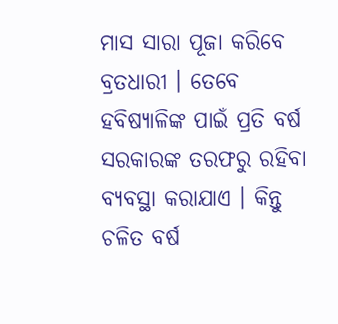ମାସ ସାରା ପୂଜା କରିବେ ବ୍ରତଧାରୀ । ତେବେ ହବିଷ୍ୟାଳିଙ୍କ ପାଇଁ ପ୍ରତି ବର୍ଷ ସରକାରଙ୍କ ତରଫରୁ ରହିବା ବ୍ୟବସ୍ଥା କରାଯାଏ । କିନ୍ତୁ ଚଳିତ ବର୍ଷ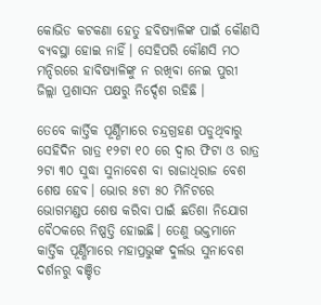କୋଭିଡ କଟକଣା ହେତୁ ହବିଷ୍ୟାଳିଙ୍କ ପାଇଁ କୌଣସି ବ୍ୟବସ୍ଥା ହୋଇ ନାହିଁ। ସେହିପରି କୌଣସି ମଠ ମନ୍ଦିରରେ ହାବିଷ୍ୟାଳିଙ୍କୁ ନ ରଖିବା ନେଇ ପୁରୀ ଜିଲ୍ଲା ପ୍ରଶାସନ ପକ୍ଷରୁ ନିର୍ଦ୍ଦେଶ ରହିଛି ।

ତେବେ କାର୍ତ୍ତିକ ପୂର୍ଣ୍ଣିମାରେ ଚନ୍ଦ୍ରଗ୍ରହଣ ପଡୁଥିବାରୁ ସେହିଦିନ ରାତ୍ର ୧୨ଟା ୧୦ ରେ ଦ୍ବାର ଫିଟା ଓ ରାତ୍ର ୨ଟା ୩୦ ସୁଦ୍ଧା ସୁନାବେଶ ବା ରାଜାଧିରାଜ ବେଶ ଶେଷ ହେବ। ଭୋର ୫ଟା ୫୦ ମିନିଟରେ ଭୋଗମଣ୍ଡପ ଶେଷ କରିବା ପାଇଁ ଛତିଶା ନିଯୋଗ ବୈଠକରେ ନିଷ୍ପତ୍ତି ହୋଇଛି। ତେଣୁ ଭକ୍ତମାନେ କାର୍ତ୍ତିକ ପୂର୍ଣ୍ଣିମାରେ ମହାପ୍ରଭୁଙ୍କ ଦୁର୍ଲଭ ସୁନାବେଶ ଦର୍ଶନରୁ ବଞ୍ଚିତ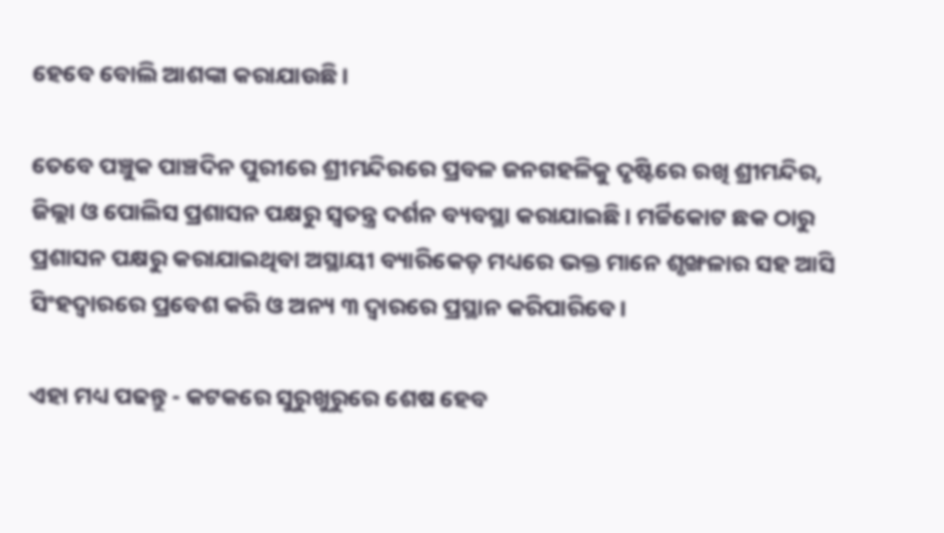ହେବେ ବୋଲି ଆଶଙ୍କା କରାଯାଉଛି।

ତେବେ ପଞ୍ଚୁକ ପାଞ୍ଚଦିନ ପୁରୀରେ ଶ୍ରୀମନ୍ଦିରରେ ପ୍ରବଳ ଜନଗହଳିକୁ ଦୃଷ୍ଟିରେ ରଖି ଶ୍ରୀମନ୍ଦିର, ଜିଲ୍ଲା ଓ ପୋଲିସ ପ୍ରଶାସନ ପକ୍ଷରୁ ସ୍ବତନ୍ତ୍ର ଦର୍ଶନ ବ୍ୟବସ୍ଥା କରାଯାଇଛି। ମର୍ଚ୍ଚିକୋଟ ଛକ ଠାରୁ ପ୍ରଶାସନ ପକ୍ଷରୁ କରାଯାଇଥିବା ଅସ୍ଥାୟୀ ବ୍ୟାରିକେଡ଼ ମଧ୍ୟରେ ଭକ୍ତ ମାନେ ଶୃଙ୍ଖଳାର ସହ ଆସି ସିଂହଦ୍ବାରରେ ପ୍ରବେଶ କରି ଓ ଅନ୍ୟ ୩ ଦ୍ବାରରେ ପ୍ରସ୍ଥାନ କରିପାରିବେ।

ଏହା ମଧ୍ୟ ପଢନ୍ତୁ - କଟକରେ ସୁରୁଖୁରୁରେ ଶେଷ ହେବ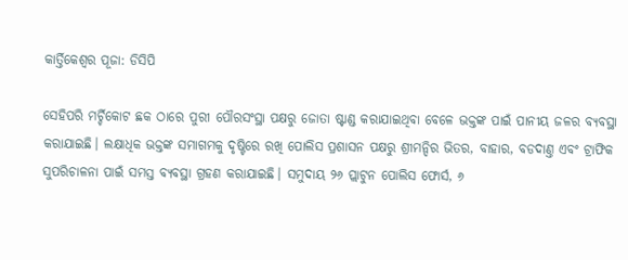କାର୍ତ୍ତିକେଶ୍ବର ପୂଜା: ଡିସିପି

ସେହିପରି ମର୍ଚ୍ଚିକୋଟ ଛକ ଠାରେ ପୁରୀ ପୌରସଂସ୍ଥା ପକ୍ଷରୁ ଜୋତା ଷ୍ଟାଣ୍ଡ କରାଯାଇଥିବା ବେଳେ ଭକ୍ତଙ୍କ ପାଇଁ ପାନୀୟ ଜଳର ବ୍ୟବସ୍ଥା କରାଯାଇଛି। ଲକ୍ଷାଧିକ ଭକ୍ତଙ୍କ ସମାଗମକୁ ଦୃଷ୍ଟିରେ ରଖି ପୋଲିସ ପ୍ରଶାସନ ପକ୍ଷରୁ ଶ୍ରୀମନ୍ଦିର ଭିତର, ବାହାର, ବଡଦାଣ୍ତ ଏବଂ ଟ୍ରାଫିକ ସୁପରିଚାଳନା ପାଇଁ ସମସ୍ତ ବ୍ୟବସ୍ଥା ଗ୍ରହଣ କରାଯାଇଛି। ସମୁଦାୟ ୨୬ ପ୍ଲାଟୁନ ପୋଲିସ ଫୋର୍ସ, ୬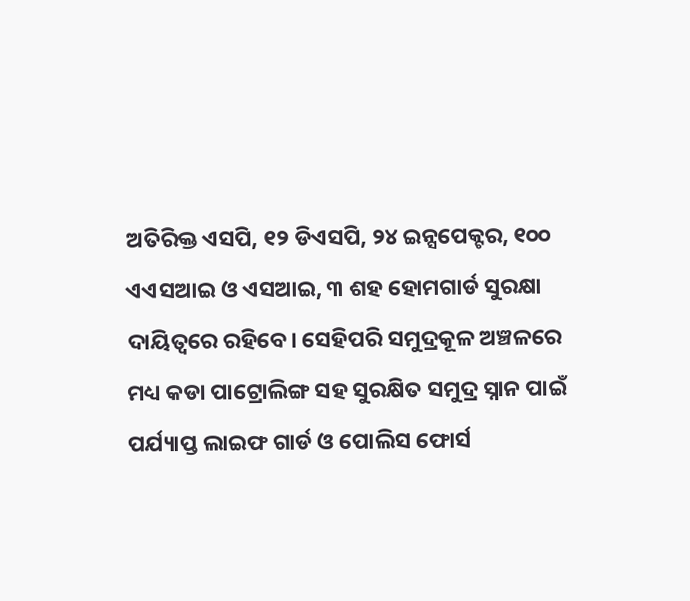ଅତିରିକ୍ତ ଏସପି, ୧୨ ଡିଏସପି, ୨୪ ଇନ୍ସପେକ୍ଟର, ୧୦୦ ଏଏସଆଇ ଓ ଏସଆଇ, ୩ ଶହ ହୋମଗାର୍ଡ ସୁରକ୍ଷା ଦାୟିତ୍ବରେ ରହିବେ। ସେହିପରି ସମୁଦ୍ରକୂଳ ଅଞ୍ଚଳରେ ମଧ୍ୟ କଡା ପାଟ୍ରୋଲିଙ୍ଗ ସହ ସୁରକ୍ଷିତ ସମୁଦ୍ର ସ୍ନାନ ପାଇଁ ପର୍ଯ୍ୟାପ୍ତ ଲାଇଫ ଗାର୍ଡ ଓ ପୋଲିସ ଫୋର୍ସ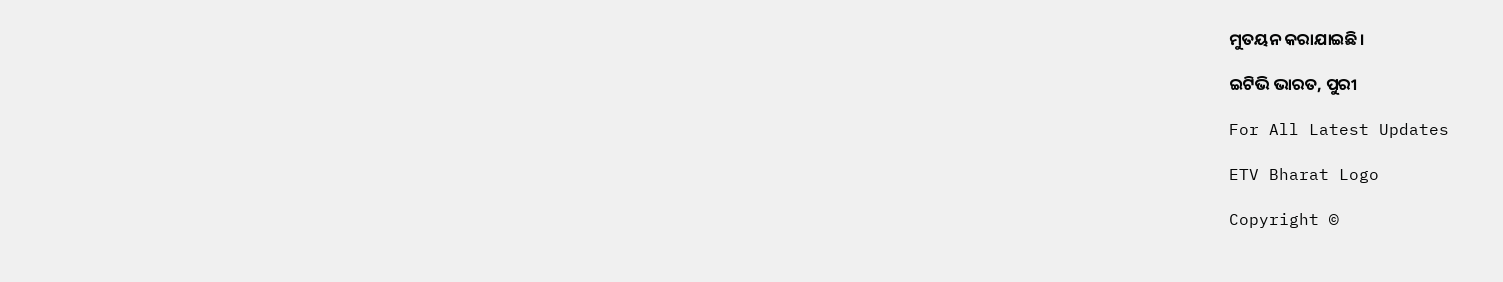ମୁତୟନ କରାଯାଇଛି।

ଇଟିଭି ଭାରତ, ପୁରୀ

For All Latest Updates

ETV Bharat Logo

Copyright ©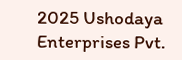2025 Ushodaya Enterprises Pvt.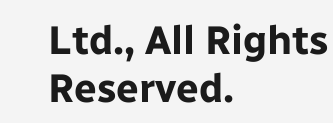Ltd., All Rights Reserved.